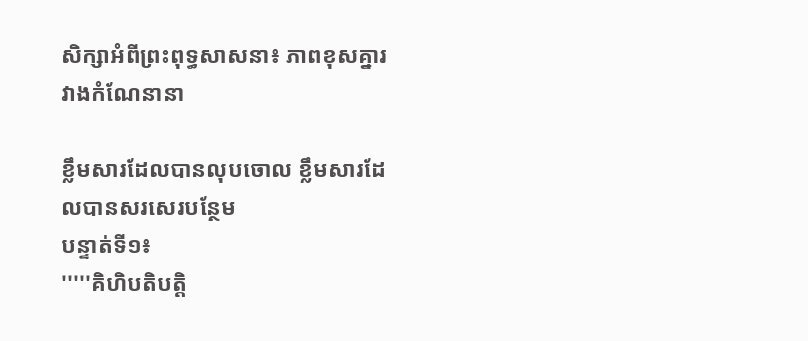សិក្សាអំពីព្រះពុទ្ធសាសនា៖ ភាពខុសគ្នារវាងកំណែនានា

ខ្លឹមសារដែលបានលុបចោល ខ្លឹមសារដែលបានសរសេរបន្ថែម
បន្ទាត់ទី១៖
'''''គិហិបតិបត្តិ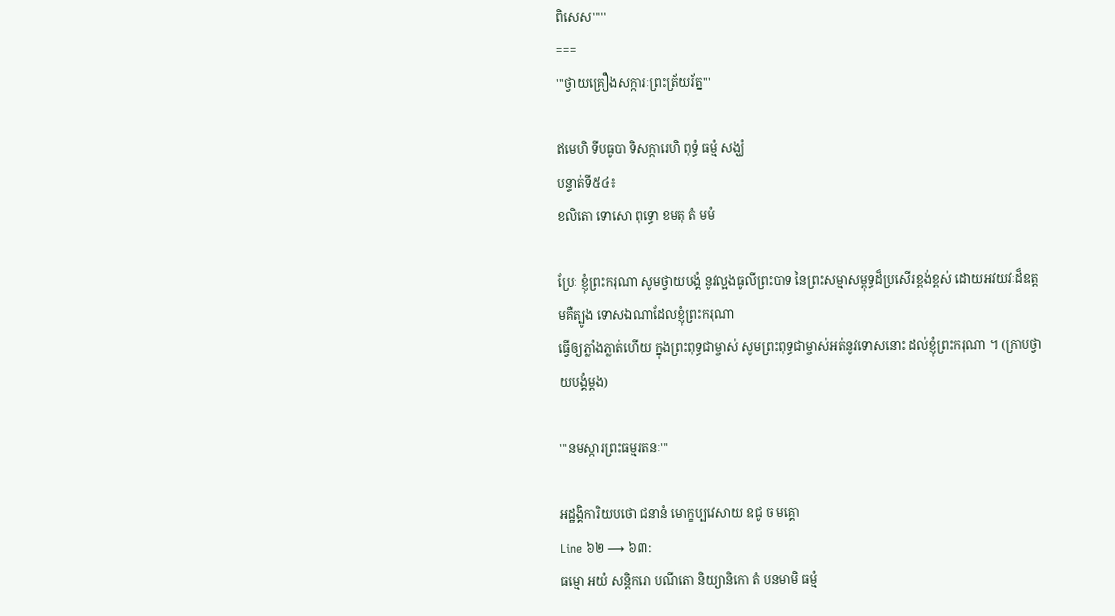ពិសេស'''''
===
'''ថ្វាយគ្រឿងសក្ការៈព្រះត្រ័យរ័ត្ន'''

ឥមេហិ ទីបធូបា ទិសក្ការេហិ ពុទ្ធំ ធម្មំ សង្ឃំ
បន្ទាត់ទី៥៤៖
ខលិតោ ទោសោ ពុទ្ធោ ខមតុ តំ មមំ

ប្រែៈ ខ្ញុំព្រះករុណា សូមថ្វាយបង្គំ នូវល្អងធូលីព្រះបាទ នៃព្រះសម្មាសម្ពុទ្ធដ៏ប្រសើរខ្ពង់ខ្ពស់ ដោយអវយវៈដ៏ឧត្តមគឺត្បូង ទោសឯណាដែលខ្ញុំព្រះករុណា
ធ្វើឲ្យភ្លាំងភ្លាត់ហើយ ក្នុងព្រះពុទ្ធជាម្ចាស់ សូមព្រះពុទ្ធជាម្ចាស់អត់នូវទោសនោះ ដល់ខ្ញុំព្រះករុណា ។ (ក្រាបថ្វាយបង្គំម្តង)

'''នមស្ការព្រះធម្មរតនៈ'''

អដ្ឋង្គិការិយបថោ ជនានំ មោក្ខប្បវេសាយ ឧជូ ច មគ្គោ
Line ៦២ ⟶ ៦៣:
ធម្មោ អយំ សន្តិករោ បណីតោ និយ្យានិកោ តំ បនមាមិ ធម្មំ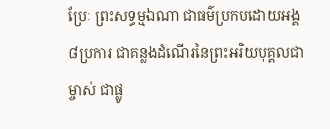ប្រែៈ ព្រះសទ្ធម្មឯណា ជាធម៌ប្រកបដោយអង្គ៨ប្រការ ជាគន្លងដំណើរនៃព្រះអរិយបុគ្គលជាម្ចាស់ ជាផ្លូ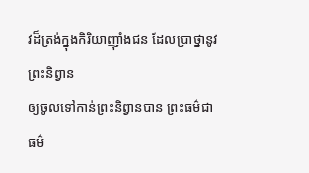វដ៏ត្រង់ក្នុងកិរិយាញ៉ាំងជន ដែលប្រាថ្នានូវព្រះនិព្វាន
ឲ្យចូលទៅកាន់ព្រះនិព្វានបាន ព្រះធម៌ជាធម៌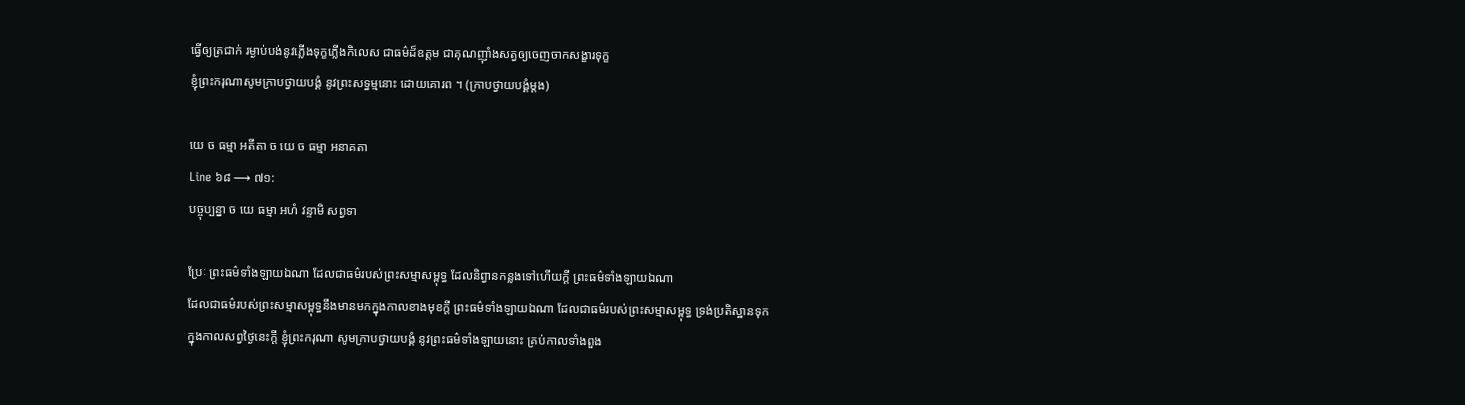ធ្វើឲ្យត្រជាក់ រម្ងាប់បង់នូវភ្លើងទុក្ខភ្លើងកិលេស ជាធម៌ដ៏ឧត្តម ជាគុណញ៉ាំងសត្វឲ្យចេញចាកសង្ខារទុក្ខ
ខ្ញុំព្រះករុណាសូមក្រាបថ្វាយបង្គំ នូវព្រះសទ្ធម្មនោះ ដោយគោរព ។ (ក្រាបថ្វាយបង្គំម្តង)

យេ ច ធម្មា អតីតា ច យេ ច ធម្មា អនាគតា
Line ៦៨ ⟶ ៧១:
បច្ចុប្បន្នា ច យេ ធម្មា អហំ វន្ទាមិ សព្វទា

ប្រែៈ ព្រះធម៌ទាំងឡាយឯណា ដែលជាធម៌របស់ព្រះសម្មាសម្ពុទ្ធ ដែលនិព្វានកន្លងទៅហើយក្តី ព្រះធម៌ទាំងឡាយឯណា
ដែលជាធម៌របស់ព្រះសម្មាសម្ពុទ្ធនឹងមានមកក្នុងកាលខាងមុខក្តី ព្រះធម៌ទាំងឡាយឯណា ដែលជាធម៌របស់ព្រះសម្មាសម្ពុទ្ធ ទ្រង់ប្រតិស្ឋានទុក
ក្នុងកាលសព្វថ្ងៃនេះក្តី ខ្ញុំព្រះករុណា សូមក្រាបថ្វាយបង្គំ នូវព្រះធម៌ទាំងឡាយនោះ គ្រប់កាលទាំងពួង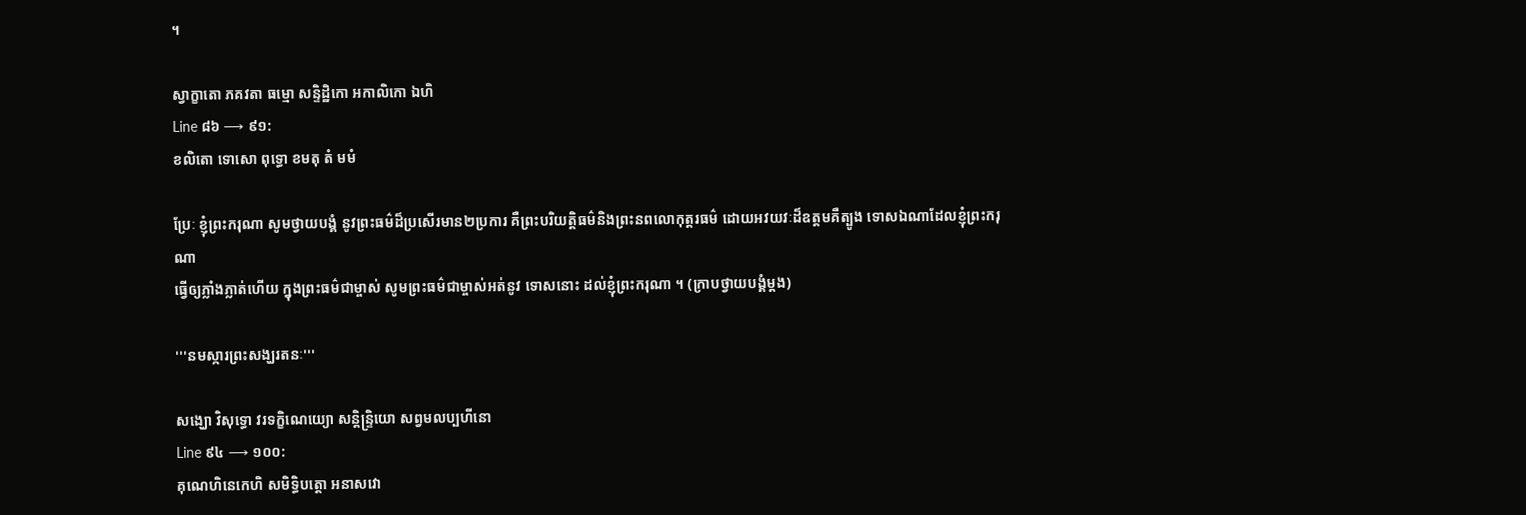។

ស្វាក្ខាតោ ភគវតា ធម្មោ សន្ទិដ្ឋិកោ អកាលិកោ ឯហិ
Line ៨៦ ⟶ ៩១:
ខលិតោ ទោសោ ពុទ្ធោ ខមតុ តំ មមំ

ប្រែៈ ខ្ញុំព្រះករុណា សូមថ្វាយបង្គំ នូវព្រះធម៌ដ៏ប្រសើរមាន២ប្រការ គឺព្រះបរិយត្តិធម៌និងព្រះនពលោកុត្តរធម៌ ដោយអវយវៈដ៏ឧត្តមគឺត្បូង ទោសឯណាដែលខ្ញុំព្រះករុណា
ធ្វើឲ្យភ្លាំងភ្លាត់ហើយ ក្នុងព្រះធម៌ជាម្ចាស់ សូមព្រះធម៌ជាម្ចាស់អត់នូវ ទោសនោះ ដល់ខ្ញុំព្រះករុណា ។ (ក្រាបថ្វាយបង្គំម្តង)

'''នមស្ការព្រះសង្ឃរតនៈ'''

សង្ឃោ វិសុទ្ធោ វរទក្ខិណេយ្យោ សន្តិន្ទ្រិយោ សព្វមលប្បហីនោ
Line ៩៤ ⟶ ១០០:
គុណេហិនេកេហិ សមិទ្ធិបត្តោ អនាសវោ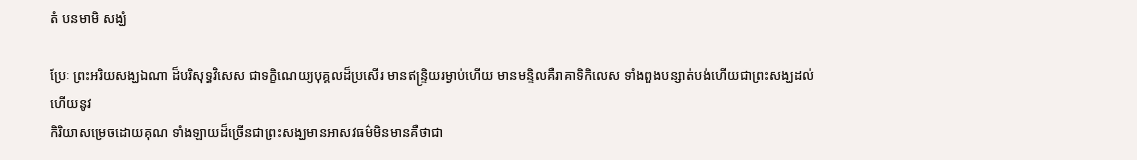តំ បនមាមិ សង្ឃំ

ប្រែៈ ព្រះអរិយសង្ឃឯណា ដ៏បរិសុទ្ធវិសេស ជាទក្ខិណេយ្យបុគ្គលដ៏ប្រសើរ មានឥន្ទ្រិយរម្ងាប់ហើយ មានមន្ទិលគឺរាគាទិកិលេស ទាំងពួងបន្សាត់បង់ហើយជាព្រះសង្ឃដល់ហើយនូវ
កិរិយាសម្រេចដោយគុណ ទាំងឡាយដ៏ច្រើនជាព្រះសង្ឃមានអាសវធម៌មិនមានគឺថាជា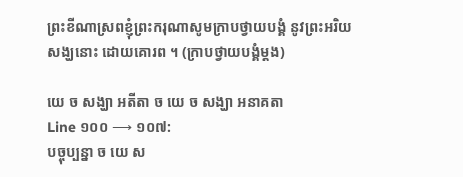ព្រះខីណាស្រពខ្ញុំព្រះករុណាសូមក្រាបថ្វាយបង្គំ នូវព្រះអរិយសង្ឃនោះ ដោយគោរព ។ (ក្រាបថ្វាយបង្គំម្តង)

យេ ច សង្ឃា អតីតា ច យេ ច សង្ឃា អនាគតា
Line ១០០ ⟶ ១០៧:
បច្ចុប្បន្នា ច យេ ស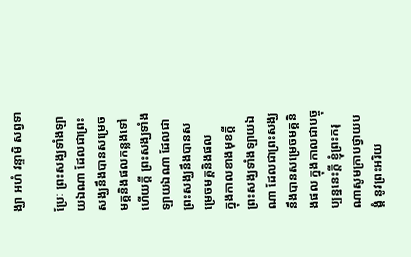ង្ឃា អហំ វន្ទាមិ សព្វទា

ប្រែៈ ព្រះសង្ឃទាំងឡាយឯណា ដែលជាព្រះសង្ឃនឹងបានសម្រេច មគ្គនិងផលកន្លងទៅហើយក្តី ព្រះសង្ឃទាំងឡាយឯណា ដែលជាព្រះសង្ឃនឹងបានសម្រេចមគ្គនិងផល
ក្នុងកាលខាងមុខក្តី ព្រះសង្ឃទាំងឡាយឯណា ដែលជាព្រះសង្ឃ នឹងបានសម្រេចមគ្គនិងផល ក្នុងកាលជាបច្ចុប្បន្ននេះក្តី ខ្ញុំព្រះករុណាសូមក្រាបថ្វាយបង្គំ នូវព្រះអរិយ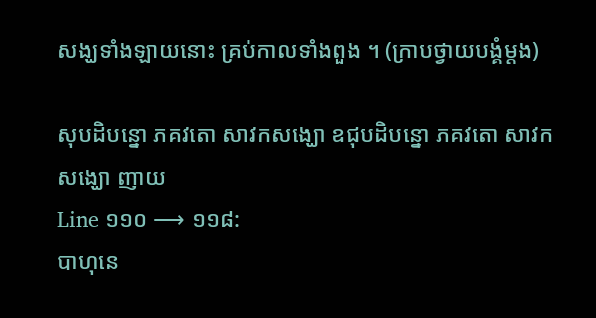សង្ឃទាំងឡាយនោះ គ្រប់កាលទាំងពួង ។ (ក្រាបថ្វាយបង្គំម្តង)

សុបដិបន្នោ ភគវតោ សាវកសង្ឃោ ឧជុបដិបន្នោ ភគវតោ សាវកសង្ឃោ ញាយ
Line ១១០ ⟶ ១១៨:
បាហុនេ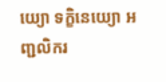យ្យោ ទក្ខិនេយ្យោ អញ្ជលិករ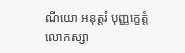ណីយោ អនុត្តរំ បុញ្ញក្ខេត្តំ លោកស្សា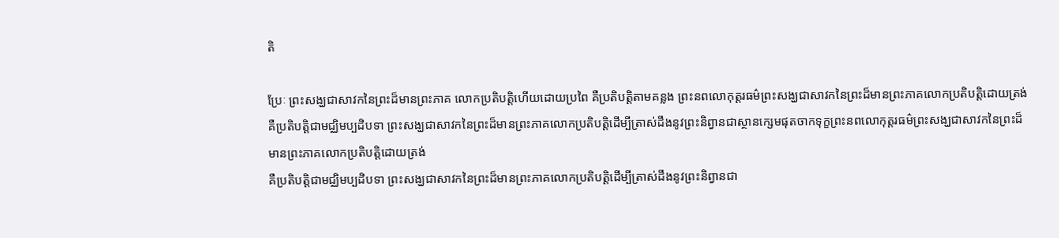តិ

ប្រែៈ ព្រះសង្ឃជាសាវកនៃព្រះដ៏មានព្រះភាគ លោកប្រតិបត្តិហើយដោយប្រពៃ គឺប្រតិបត្តិតាមគន្លង ព្រះនពលោកុត្តរធម៌ព្រះសង្ឃជាសាវកនៃព្រះដ៏មានព្រះភាគលោកប្រតិបត្តិដោយត្រង់គឺប្រតិបត្តិជាមជ្ឈិមប្បដិបទា ព្រះសង្ឃជាសាវកនៃព្រះដ៏មានព្រះភាគលោកប្រតិបត្តិដើម្បីត្រាស់ដឹងនូវព្រះនិព្វានជាស្ថានក្សេមផុតចាកទុក្ខព្រះនពលោកុត្តរធម៌ព្រះសង្ឃជាសាវកនៃព្រះដ៏មានព្រះភាគលោកប្រតិបត្តិដោយត្រង់
គឺប្រតិបត្តិជាមជ្ឈិមប្បដិបទា ព្រះសង្ឃជាសាវកនៃព្រះដ៏មានព្រះភាគលោកប្រតិបត្តិដើម្បីត្រាស់ដឹងនូវព្រះនិព្វានជា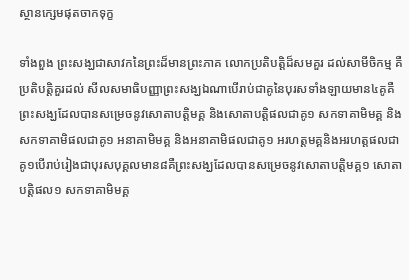ស្ថានក្សេមផុតចាកទុក្ខ

ទាំងពួង ព្រះសង្ឃជាសាវកនៃព្រះដ៏មានព្រះភាគ លោកប្រតិបត្តិដ៏សមគួរ ដល់សាមីចិកម្ម គឺប្រតិបត្តិគួរដល់ សីលសមាធិបញ្ញាព្រះសង្ឃឯណាបើរាប់ជាគូនៃបុរសទាំងឡាយមាន៤គូគឺព្រះសង្ឃដែលបានសម្រេចនូវសោតាបត្តិមគ្គ និងសោតាបត្តិផលជាគូ១ សកទាគាមិមគ្គ និងសកទាគាមិផលជាគូ១ អនាគាមិមគ្គ និងអនាគាមិផលជាគូ១ អរហត្តមគ្គនិងអរហត្តផលជាគូ១បើរាប់រៀងជាបុរសបុគ្គលមាន៨គឺព្រះសង្ឃដែលបានសម្រេចនូវសោតាបត្តិមគ្គ១ សោតាបត្តិផល១ សកទាគាមិមគ្គ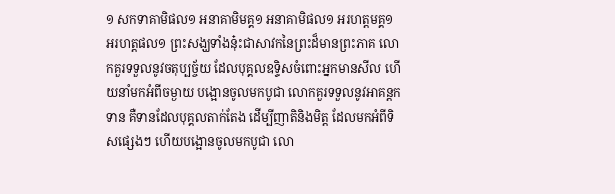១ សកទាគាមិផល១ អនាគាមិមគ្គ១ អនាគាមិផល១ អរហត្តមគ្គ១ អរហត្តផល១ ព្រះសង្ឃទាំងនុ៎ះជាសាវកនៃព្រះដ៏មានព្រះភាគ លោកគួរទទួលនូវចតុប្បច្ច័យ ដែលបុគ្គលឧទ្ទិសចំពោះអ្នកមានសីល ហើយនាំមកអំពីចម្ងាយ បង្អោនចូលមកបូជា លោកគួរទទួលនូវអាគន្តកទាន គឺទានដែលបុគ្គលតាក់តែង ដើម្បីញាតិនិងមិត្ត ដែលមកអំពីទិសផ្សេងៗ ហើយបង្អោនចូលមកបូជា លោ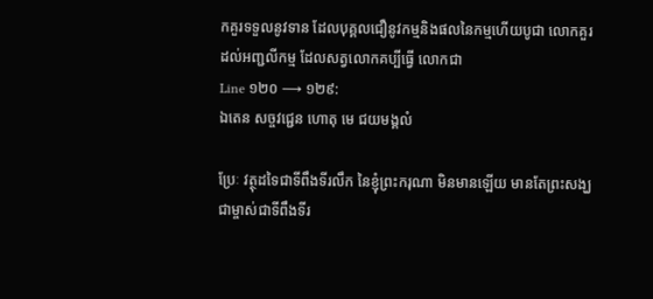កគួរទទួលនូវទាន ដែលបុគ្គលជឿនូវកម្មនិងផលនៃកម្មហើយបូជា លោកគួរដល់អញ្ជលីកម្ម ដែលសត្វលោកគប្បីធ្វើ លោកជា
Line ១២០ ⟶ ១២៩:
ឯតេន សច្ចវជ្ជេន ហោតុ មេ ជយមង្គលំ

ប្រែៈ វត្ថុដទៃជាទីពឹងទីរលឹក នៃខ្ញុំព្រះករុណា មិនមានឡើយ មានតែព្រះសង្ឃជាម្ចាស់ជាទីពឹងទីរ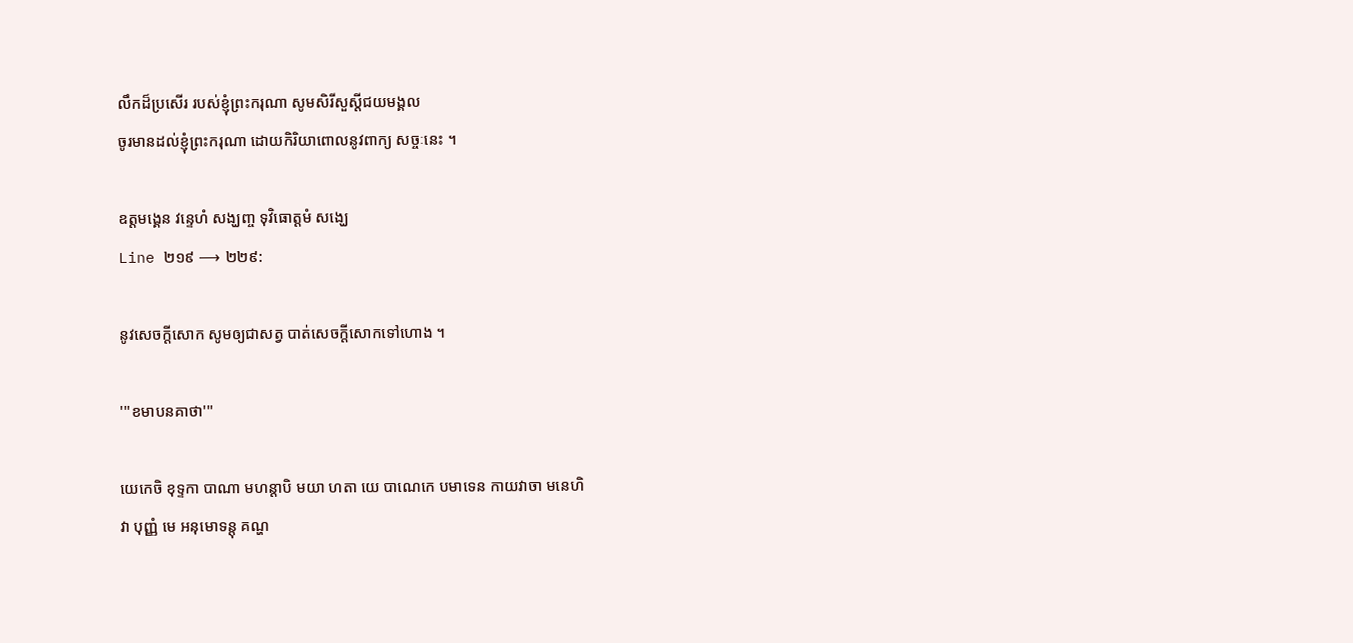លឹកដ៏ប្រសើរ របស់ខ្ញុំព្រះករុណា សូមសិរីសួស្តីជយមង្គល
ចូរមានដល់ខ្ញុំព្រះករុណា ដោយកិរិយាពោលនូវពាក្យ សច្ចៈនេះ ។

ឧត្តមង្គេន វន្ទេហំ សង្ឃញ្ច ទុវិធោត្តមំ សង្ឃេ
Line ២១៩ ⟶ ២២៩:

នូវសេចក្តីសោក សូមឲ្យជាសត្វ បាត់សេចក្តីសោកទៅហោង ។

'''ខមាបនគាថា'''

យេកេចិ ខុទ្ទកា បាណា មហន្តាបិ មយា ហតា យេ បាណេកេ បមាទេន កាយវាចា មនេហិ
វា បុញ្ញំ មេ អនុមោទន្តុ គណ្ហ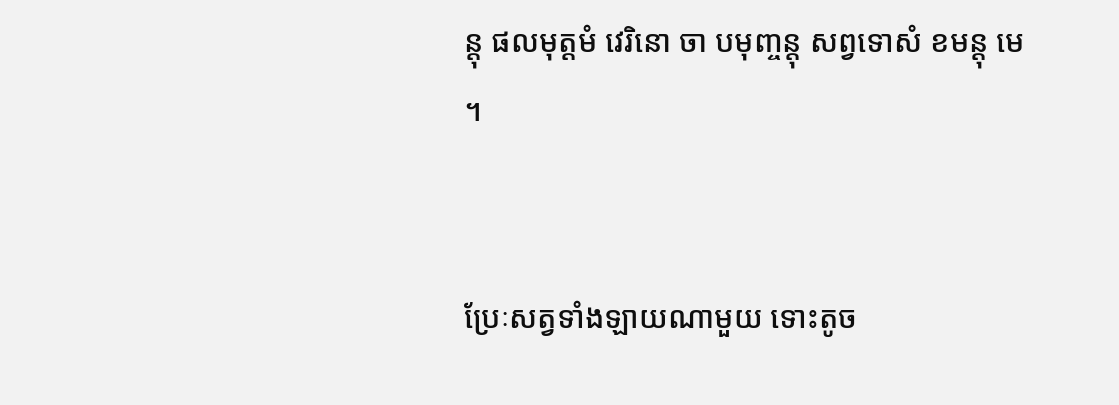ន្តុ ផលមុត្តមំ វេរិនោ ចា បមុញ្ចន្តុ សព្វទោសំ ខមន្តុ មេ ។


ប្រែៈសត្វទាំងឡាយណាមួយ ទោះតូច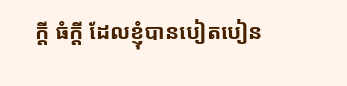ក្តី ធំក្តី ដែលខ្ញុំបានបៀតបៀន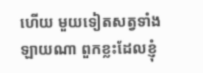ហើយ មួយទៀតសត្វទាំងឡាយណា ពួកខ្លះដែលខ្ញុំ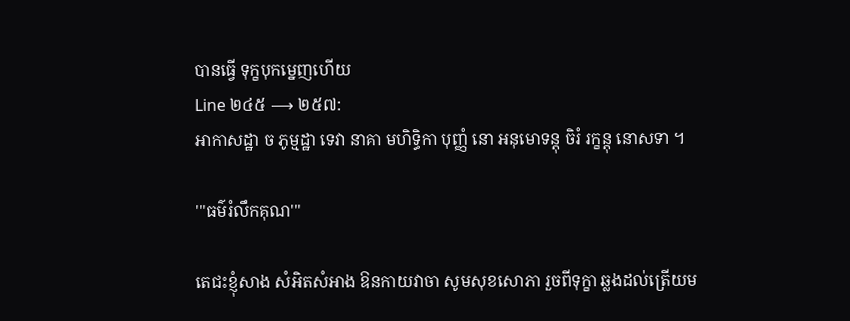បានធ្វើ ទុក្ខបុកម្នេញហើយ
Line ២៤៥ ⟶ ២៥៧:
អាកាសដ្ឋា ច ភូម្មដ្ឋា ទេវា នាគា មហិទ្ធិកា បុញ្ញំ នោ អនុមោទន្តុ ចិរំ រក្ខន្តុ នោសទា ។

'''ធម៌រំលឹកគុណ'''

តេជះខ្ញុំសាង សំអិតសំអាង ឱនកាយវាចា សូមសុខសោភា រួចពីទុក្ខា ឆ្លងដល់ត្រើយម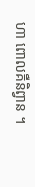ហា ពោលគឺនិព្វាន ។